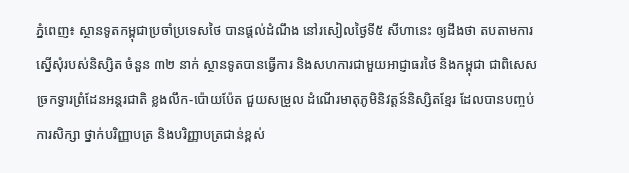ភ្នំពេញ៖ ស្ថានទូតកម្ពុជាប្រចាំប្រទេសថៃ បានផ្តល់ដំណឹង នៅរសៀលថ្ងៃទី៥ សីហានេះ ឲ្យដឹងថា តបតាមការស្នើសុំរបស់និស្សិត ចំនួន ៣២ នាក់ ស្ថានទូតបានធ្វើការ និងសហការជាមួយអាជ្ញាធរថៃ និងកម្ពុជា ជាពិសេសច្រកទ្វារព្រំដែនអន្តរជាតិ ខ្លងលឹក-ប៉ោយប៉ែត ជួយសម្រួល ដំណើរមាតុភូមិនិវត្តន៍និស្សិតខ្មែរ ដែលបានបញ្ចប់ការសិក្សា ថ្នាក់បរិញ្ញាបត្រ និងបរិញ្ញាបត្រជាន់ខ្ពស់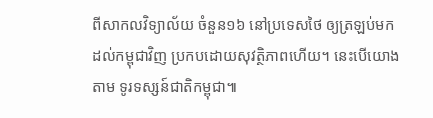ពីសាកលវិទ្យាល័យ ចំនួន១៦ នៅប្រទេសថៃ ឲ្យត្រឡប់មកដល់កម្ពុជាវិញ ប្រកបដោយសុវត្ថិភាពហើយ។ នេះបើយោងតាម ទូរទស្សន៍ជាតិកម្ពុជា៕